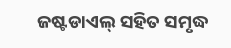ଜଷ୍ଟଡାଏଲ୍ ସହିତ ସମୃଦ୍ଧ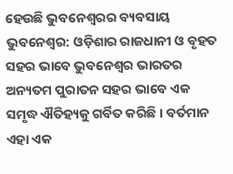ହେଉଛି ଭୁବନେଶ୍ୱରର ବ୍ୟବସାୟ
ଭୁବନେଶ୍ୱର: ଓଡ଼ିଶାର ରାଜଧାନୀ ଓ ବୃହତ ସହର ଭାବେ ଭୁବନେଶ୍ୱର ଭାରତର ଅନ୍ୟତମ ପୁରାତନ ସହର ଭାବେ ଏକ ସମୃଦ୍ଧ ଐତିହ୍ୟକୁ ଗର୍ବିତ କରିଛି । ବର୍ତମାନ ଏହା ଏକ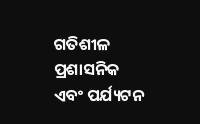ଗତିଶୀଳ ପ୍ରଶାସନିକ ଏବଂ ପର୍ଯ୍ୟଟନ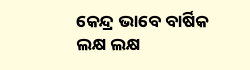କେନ୍ଦ୍ର ଭାବେ ବାର୍ଷିକ ଲକ୍ଷ ଲକ୍ଷ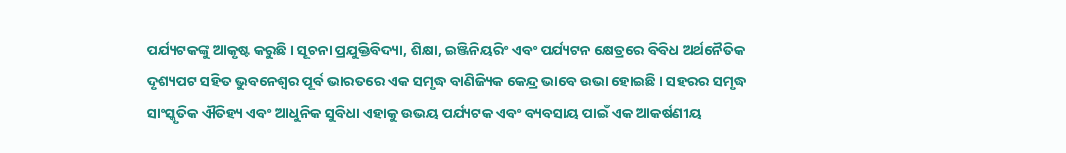ପର୍ଯ୍ୟଟକଙ୍କୁ ଆକୃଷ୍ଟ କରୁଛି । ସୂଚନା ପ୍ରଯୁକ୍ତିବିଦ୍ୟା, ଶିକ୍ଷା, ଇଞ୍ଜିନିୟରିଂ ଏବଂ ପର୍ଯ୍ୟଟନ କ୍ଷେତ୍ରରେ ବିବିଧ ଅର୍ଥନୈତିକ ଦୃଶ୍ୟପଟ ସହିତ ଭୁବନେଶ୍ୱର ପୂର୍ବ ଭାରତରେ ଏକ ସମୃଦ୍ଧ ବାଣିଜ୍ୟିକ କେନ୍ଦ୍ର ଭାବେ ଉଭା ହୋଇଛି । ସହରର ସମୃଦ୍ଧ ସାଂସ୍କୃତିକ ଐତିହ୍ୟ ଏବଂ ଆଧୁନିକ ସୁବିଧା ଏହାକୁ ଉଭୟ ପର୍ଯ୍ୟଟକ ଏବଂ ବ୍ୟବସାୟ ପାଇଁ ଏକ ଆକର୍ଷଣୀୟ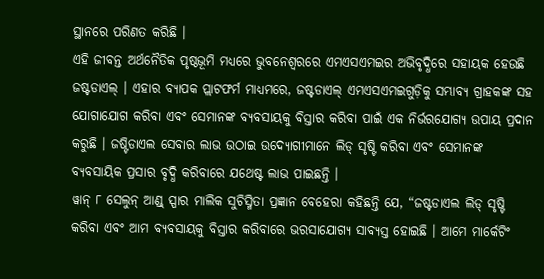ସ୍ଥାନରେ ପରିଣତ କରିଛି ।
ଏହି ଜୀବନ୍ତ ଅର୍ଥନୈତିକ ପୃଷ୍ଠଭୂମି ମଧ୍ୟରେ ଭୁବନେଶ୍ୱରରେ ଏମଏସଏମଇର ଅଭିବୃଦ୍ଧିରେ ସହାୟକ ହେଉଛି ଜଷ୍ଟଡାଏଲ୍ । ଏହାର ବ୍ୟାପକ ପ୍ଲାଟଫର୍ମ ମାଧ୍ୟମରେ, ଜଷ୍ଟଡାଏଲ୍ ଏମଏସଏମଇଗୁଡ଼ିକୁ ସମ୍ଭାବ୍ୟ ଗ୍ରାହକଙ୍କ ସହ ଯୋଗାଯୋଗ କରିବା ଏବଂ ସେମାନଙ୍କ ବ୍ୟବସାୟକୁ ବିସ୍ତାର କରିବା ପାଇଁ ଏକ ନିର୍ଭରଯୋଗ୍ୟ ଉପାୟ ପ୍ରଦାନ କରୁଛି । ଜଷ୍ଟିଡାଏଲ ସେବାର ଲାଭ ଉଠାଇ ଉଦ୍ୟୋଗୀମାନେ ଲିଡ୍ ସୃଷ୍ଟି କରିବା ଏବଂ ସେମାନଙ୍କ ବ୍ୟବସାୟିକ ପ୍ରସାର ବୃଦ୍ଧି କରିବାରେ ଯଥେଷ୍ଟ ଲାଭ ପାଇଛନ୍ତି ।
ୱାନ୍ ୮ ସେଲୁନ୍ ଆଣ୍ଡ୍ ସ୍ପାର ମାଲିକ ସୁଚିସ୍ମିତା ପ୍ରଜ୍ଞାନ ବେହେରା କହିଛନ୍ତି ଯେ, “ଜଷ୍ଟଡାଏଲ ଲିଡ୍ ସୃଷ୍ଟି କରିବା ଏବଂ ଆମ ବ୍ୟବସାୟକୁ ବିସ୍ତାର କରିବାରେ ଭରସାଯୋଗ୍ୟ ସାବ୍ୟସ୍ତ ହୋଇଛି । ଆମେ ମାର୍କେଟିଂ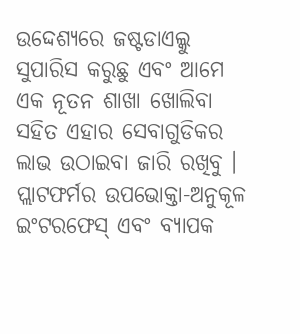ଉଦ୍ଦେଶ୍ୟରେ ଜଷ୍ଟଡାଏଲ୍କୁ ସୁପାରିସ କରୁଛୁ ଏବଂ ଆମେ ଏକ ନୂତନ ଶାଖା ଖୋଲିବା ସହିତ ଏହାର ସେବାଗୁଡିକର ଲାଭ ଉଠାଇବା ଜାରି ରଖିବୁ । ପ୍ଲାଟଫର୍ମର ଉପଭୋକ୍ତା-ଅନୁକୂଳ ଇଂଟରଫେସ୍ ଏବଂ ବ୍ୟାପକ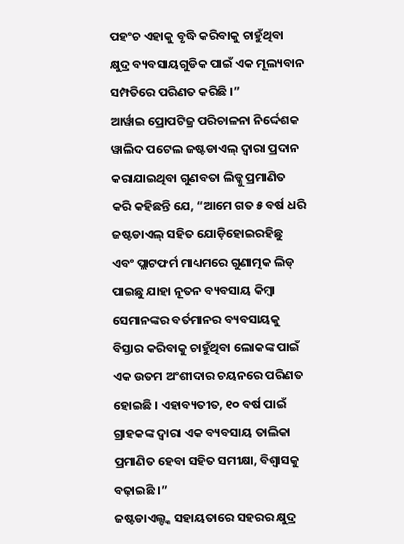ପହଂଚ ଏହାକୁ ବୃଦ୍ଧି କରିବାକୁ ଚାହୁଁଥିବା କ୍ଷୁଦ୍ର ବ୍ୟବସାୟଗୁଡିକ ପାଇଁ ଏକ ମୂଲ୍ୟବାନ ସମ୍ପତିରେ ପରିଣତ କରିଛି ।”
ଆର୍ୱାଇ ପ୍ରୋପଟିଜ୍ର ପରିଚାଳନା ନିର୍ଦ୍ଦେଶକ ୱାଲିଦ ପଟେଲ ଜଷ୍ଟଡାଏଲ୍ ଦ୍ୱାରା ପ୍ରଦାନ କରାଯାଇଥିବା ଗୁଣବତା ଲିଡ୍କୁ ପ୍ରମାଣିତ କରି କହିଛନ୍ତି ଯେ, “ଆମେ ଗତ ୫ ବର୍ଷ ଧରି ଜଷ୍ଟଡାଏଲ୍ ସହିତ ଯୋଡ଼ିହୋଇରହିଛୁ ଏବଂ ପ୍ଲାଟଫର୍ମ ମାଧ୍ୟମରେ ଗୁଣାତ୍ମକ ଲିଡ୍ ପାଇଛୁ ଯାହା ନୂତନ ବ୍ୟବସାୟ କିମ୍ବା ସେମାନଙ୍କର ବର୍ତମାନର ବ୍ୟବସାୟକୁ ବିସ୍ତାର କରିବାକୁ ଚାହୁଁଥିବା ଲୋକଙ୍କ ପାଇଁ ଏକ ଉତମ ଅଂଶୀଦାର ଚୟନରେ ପରିଣତ ହୋଇଛି । ଏହାବ୍ୟତୀତ, ୧୦ ବର୍ଷ ପାଇଁ ଗ୍ରାହକଙ୍କ ଦ୍ୱାରା ଏକ ବ୍ୟବସାୟ ତାଲିକା ପ୍ରମାଣିତ ହେବା ସହିତ ସମୀକ୍ଷା, ବିଶ୍ୱାସକୁ ବଢ଼ାଇଛି ।”
ଜଷ୍ଟଡାଏଲ୍ଙ୍କ ସହାୟତାରେ ସହରର କ୍ଷୁଦ୍ର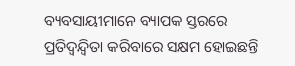ବ୍ୟବସାୟୀମାନେ ବ୍ୟାପକ ସ୍ତରରେ ପ୍ରତିଦ୍ୱନ୍ଦ୍ୱିତା କରିବାରେ ସକ୍ଷମ ହୋଇଛନ୍ତି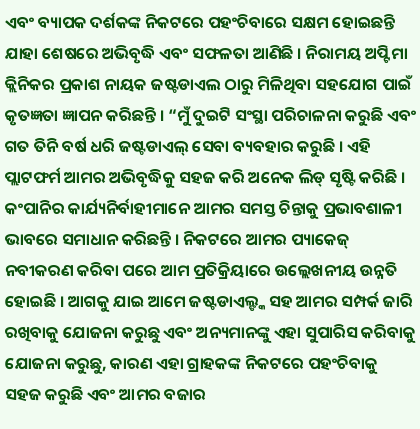ଏବଂ ବ୍ୟାପକ ଦର୍ଶକଙ୍କ ନିକଟରେ ପହଂଚିବାରେ ସକ୍ଷମ ହୋଇଛନ୍ତି ଯାହା ଶେଷରେ ଅଭିବୃଦ୍ଧି ଏବଂ ସଫଳତା ଆଣିଛି । ନିରାମୟ ଅପ୍ଟିମା କ୍ଲିନିକର ପ୍ରକାଶ ନାୟକ ଜଷ୍ଟଡାଏଲ ଠାରୁ ମିଳିଥିବା ସହଯୋଗ ପାଇଁ କୃତଜ୍ଞତା ଜ୍ଞାପନ କରିଛନ୍ତି । “ମୁଁ ଦୁଇଟି ସଂସ୍ଥା ପରିଚାଳନା କରୁଛି ଏବଂ ଗତ ତିନି ବର୍ଷ ଧରି ଜଷ୍ଟଡାଏଲ୍ ସେବା ବ୍ୟବହାର କରୁଛି । ଏହି ପ୍ଲାଟଫର୍ମ ଆମର ଅଭିବୃଦ୍ଧିକୁ ସହଜ କରି ଅନେକ ଲିଡ୍ ସୃଷ୍ଟି କରିଛି । କଂପାନିର କାର୍ଯ୍ୟନିର୍ବାହୀମାନେ ଆମର ସମସ୍ତ ଚିନ୍ତାକୁ ପ୍ରଭାବଶାଳୀ ଭାବରେ ସମାଧାନ କରିଛନ୍ତି । ନିକଟରେ ଆମର ପ୍ୟାକେଜ୍ ନବୀକରଣ କରିବା ପରେ ଆମ ପ୍ରତିକ୍ରିୟାରେ ଉଲ୍ଲେଖନୀୟ ଉନ୍ନତି ହୋଇଛି । ଆଗକୁ ଯାଇ ଆମେ ଜଷ୍ଟଡାଏଲ୍ଙ୍କ ସହ ଆମର ସମ୍ପର୍କ ଜାରି ରଖିବାକୁ ଯୋଜନା କରୁଛୁ ଏବଂ ଅନ୍ୟମାନଙ୍କୁ ଏହା ସୁପାରିସ କରିବାକୁ ଯୋଜନା କରୁଛୁ, କାରଣ ଏହା ଗ୍ରାହକଙ୍କ ନିକଟରେ ପହଂଚିବାକୁ ସହଜ କରୁଛି ଏବଂ ଆମର ବଜାର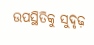ଉପସ୍ଥିତିକୁ ସୁଦୃଢ଼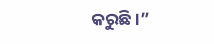କରୁଛି ।”